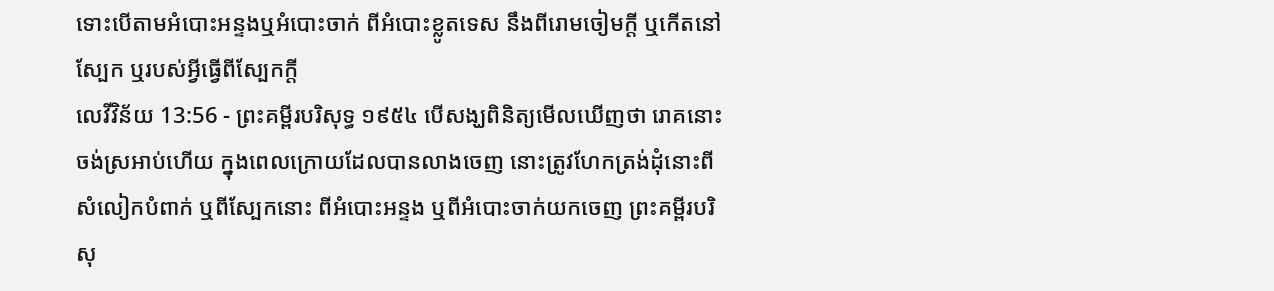ទោះបើតាមអំបោះអន្ទងឬអំបោះចាក់ ពីអំបោះខ្លូតទេស នឹងពីរោមចៀមក្តី ឬកើតនៅស្បែក ឬរបស់អ្វីធ្វើពីស្បែកក្តី
លេវីវិន័យ 13:56 - ព្រះគម្ពីរបរិសុទ្ធ ១៩៥៤ បើសង្ឃពិនិត្យមើលឃើញថា រោគនោះចង់ស្រអាប់ហើយ ក្នុងពេលក្រោយដែលបានលាងចេញ នោះត្រូវហែកត្រង់ដុំនោះពីសំលៀកបំពាក់ ឬពីស្បែកនោះ ពីអំបោះអន្ទង ឬពីអំបោះចាក់យកចេញ ព្រះគម្ពីរបរិសុ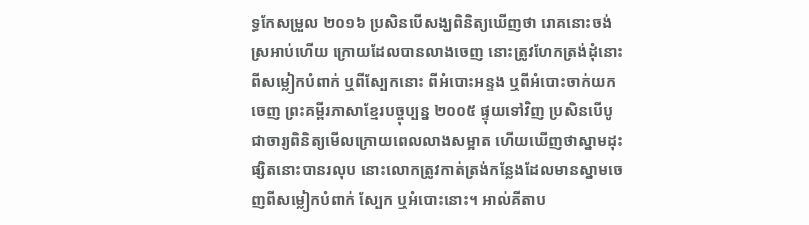ទ្ធកែសម្រួល ២០១៦ ប្រសិនបើសង្ឃពិនិត្យឃើញថា រោគនោះចង់ស្រអាប់ហើយ ក្រោយដែលបានលាងចេញ នោះត្រូវហែកត្រង់ដុំនោះពីសម្លៀកបំពាក់ ឬពីស្បែកនោះ ពីអំបោះអន្ទង ឬពីអំបោះចាក់យកចេញ ព្រះគម្ពីរភាសាខ្មែរបច្ចុប្បន្ន ២០០៥ ផ្ទុយទៅវិញ ប្រសិនបើបូជាចារ្យពិនិត្យមើលក្រោយពេលលាងសម្អាត ហើយឃើញថាស្នាមដុះផ្សិតនោះបានរលុប នោះលោកត្រូវកាត់ត្រង់កន្លែងដែលមានស្នាមចេញពីសម្លៀកបំពាក់ ស្បែក ឬអំបោះនោះ។ អាល់គីតាប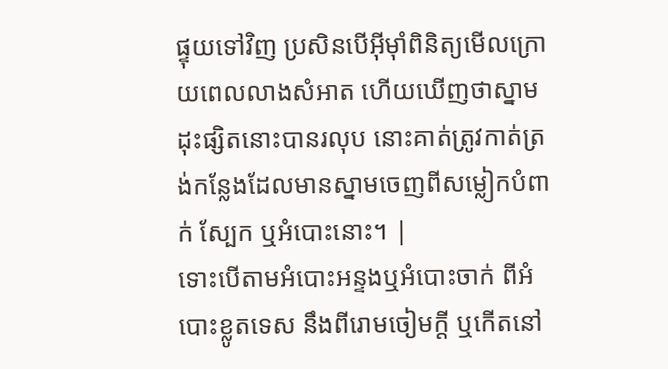ផ្ទុយទៅវិញ ប្រសិនបើអ៊ីមុាំពិនិត្យមើលក្រោយពេលលាងសំអាត ហើយឃើញថាស្នាមដុះផ្សិតនោះបានរលុប នោះគាត់ត្រូវកាត់ត្រង់កន្លែងដែលមានស្នាមចេញពីសម្លៀកបំពាក់ ស្បែក ឬអំបោះនោះ។ |
ទោះបើតាមអំបោះអន្ទងឬអំបោះចាក់ ពីអំបោះខ្លូតទេស នឹងពីរោមចៀមក្តី ឬកើតនៅ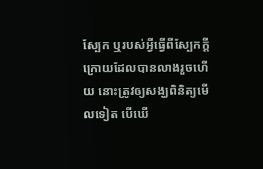ស្បែក ឬរបស់អ្វីធ្វើពីស្បែកក្តី
ក្រោយដែលបានលាងរួចហើយ នោះត្រូវឲ្យសង្ឃពិនិត្យមើលទៀត បើឃើ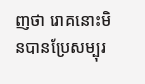ញថា រោគនោះមិនបានប្រែសម្បុរ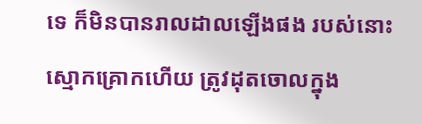ទេ ក៏មិនបានរាលដាលឡើងផង របស់នោះស្មោកគ្រោកហើយ ត្រូវដុតចោលក្នុង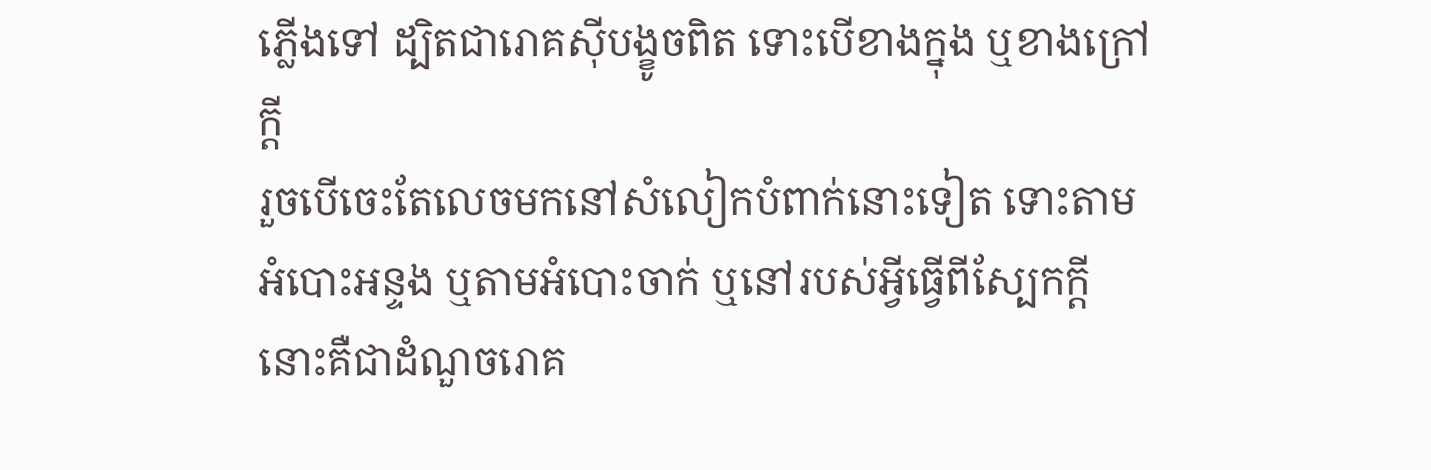ភ្លើងទៅ ដ្បិតជារោគស៊ីបង្ខូចពិត ទោះបើខាងក្នុង ឬខាងក្រៅក្តី
រួចបើចេះតែលេចមកនៅសំលៀកបំពាក់នោះទៀត ទោះតាមអំបោះអន្ទង ឬតាមអំបោះចាក់ ឬនៅរបស់អ្វីធ្វើពីស្បែកក្តី នោះគឺជាដំណួចរោគ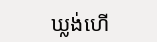ឃ្លង់ហើ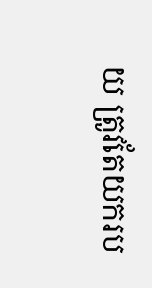យ ត្រូវតែយករប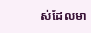ស់ដែលមា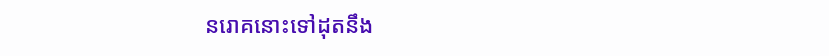នរោគនោះទៅដុតនឹង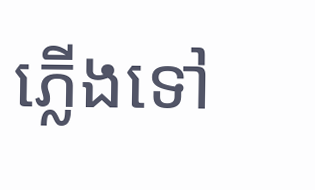ភ្លើងទៅ